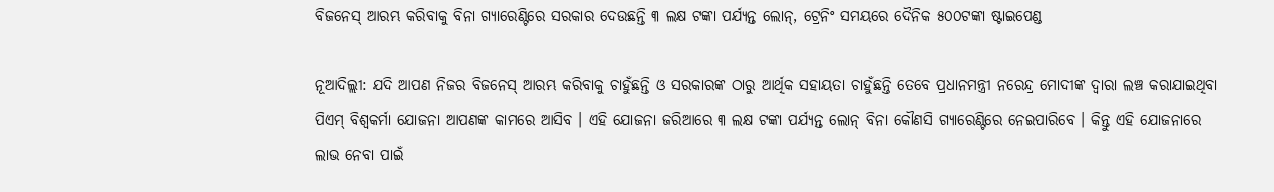ବିଜନେସ୍ ଆରମ୍ଭ କରିବାକୁ ବିନା ଗ୍ୟାରେଣ୍ଟିରେ ସରକାର ଦେଉଛନ୍ତି ୩ ଲକ୍ଷ ଟଙ୍କା ପର୍ଯ୍ୟନ୍ତ ଲୋନ୍‌, ଟ୍ରେନିଂ ସମୟରେ ଦୈନିକ ୫୦୦ଟଙ୍କା ଷ୍ଟାଇପେଣ୍ଡ

ନୂଆଦିଲ୍ଲୀ: ଯଦି ଆପଣ ନିଜର ବିଜନେସ୍ ଆରମ୍ଭ କରିବାକୁ ଚାହୁଁଛନ୍ତି ଓ ସରକାରଙ୍କ ଠାରୁ ଆର୍ଥିକ ସହାୟତା ଚାହୁଁଛନ୍ତି ତେବେ ପ୍ରଧାନମନ୍ତ୍ରୀ ନରେନ୍ଦ୍ର ମୋଦୀଙ୍କ ଦ୍ୱାରା ଲଞ୍ଚ କରାଯାଇଥିବା ପିଏମ୍ ବିଶ୍ୱକର୍ମା ଯୋଜନା ଆପଣଙ୍କ କାମରେ ଆସିବ । ଏହି ଯୋଜନା ଜରିଆରେ ୩ ଲକ୍ଷ ଟଙ୍କା ପର୍ଯ୍ୟନ୍ତ ଲୋନ୍ ବିନା କୌଣସି ଗ୍ୟାରେଣ୍ଟିରେ ନେଇପାରିବେ । କିନ୍ତୁ ଏହି ଯୋଜନାରେ ଲାଭ ନେବା ପାଇଁ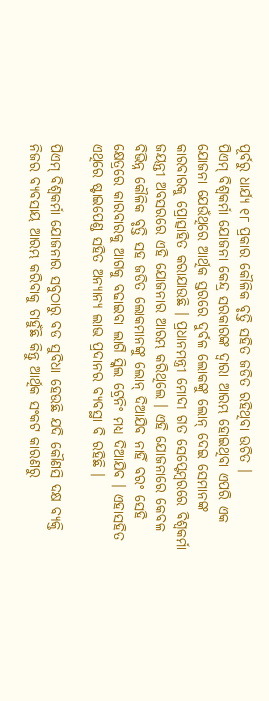ପୂର୍ବରୁ ଧାର୍ଯ୍ୟ ୧୮ ପ୍ରକାର କୌଳିକ ବୃତ୍ତି ସହିତ ଜଡିତ ରହିଥିବା ଉଚିତ ।
ପିଏମ୍ ବିଶ୍ୱକର୍ମା ଯୋଜନା କେନ୍ଦ୍ର ସରକାରଙ୍କ ଦ୍ୱାରା ଆରମ୍ଭ ହୋଇଥିବା ଏପରି ଏକ ଯୋଜନା ଯେଉଁଥିରେ ଆର୍ଥିକ ସ୍ତରରେ ଦୁର୍ବଳ ଲୋକଙ୍କୁ ଲୋନ୍ ଦେଇ ସେମାନଙ୍କ କାରବାରକୁ ପ୍ରୋତ୍ସାହିତ କରାଯାଉଛି । ପ୍ରଧାନମନ୍ତ୍ରୀ ମୋଦୀ ଗତ ସେପ୍ଟେମ୍ବରରେ ବିଶ୍ୱକର୍ମା ଜୟନ୍ତୀ ଅବସରରେ ଏହି ଯୋଜନାର ଆରମ୍ଭ କରିଥିଲେ । ଏହି ଯୋଜନାରେ କେବଳ ବିଭିନ୍ନ କୌଳିକ ବୃତ୍ତି ସହ ଜଡିତ ଲୋକମାନଙ୍କୁ ଲୋନ୍ ଦିଆଯିବ ନାହିଁ ବରଂ ସେହି କ୍ଷେତ୍ରରେ କାରବାରକୁ ଆଗକୁ ବଢାଇବା ଲାଗି ସ୍କିଲ ଟ୍ରେନିଂ ମଧ୍ୟ ଦିଆଯିବ । ଏହାସହିତ ଏଥିରେ ଷ୍ଟାଇପେଣ୍ଡ ସହିତ ଅନ୍ୟାନ୍ୟ ଲାଭ ପ୍ରଦାନର ବ୍ୟବସ୍ଥା ବି ରହିଛି ।

ପିଏମ୍ ବିଶ୍ୱକର୍ମା ଯୋଜନାର ସବୁଠାରୁ ବଡ ସୁବିଧା ହେଉଛି ଯଦି କୌଣସି ଦକ୍ଷ ବ୍ୟକ୍ତି ନିଜର ବ୍ୟବସାୟ ଆରମ୍ଭ କରିବାକୁ ଚାହୁଁଛି କିନ୍ତୁ ଆର୍ଥିକ ସଂକଟ କାରଣରୁ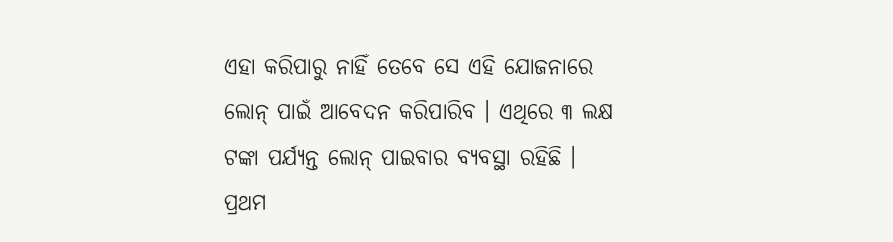ଏହା କରିପାରୁ ନାହିଁ ତେବେ ସେ ଏହି ଯୋଜନାରେ ଲୋନ୍ ପାଇଁ ଆବେଦନ କରିପାରିବ । ଏଥିରେ ୩ ଲକ୍ଷ ଟଙ୍କା ପର୍ଯ୍ୟନ୍ତ ଲୋନ୍ ପାଇବାର ବ୍ୟବସ୍ଥା ରହିଛି । ପ୍ରଥମ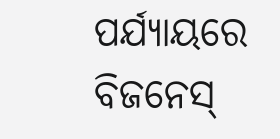ପର୍ଯ୍ୟାୟରେ ବିଜନେସ୍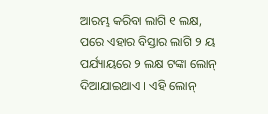ଆରମ୍ଭ କରିବା ଲାଗି ୧ ଲକ୍ଷ, ପରେ ଏହାର ବିସ୍ତାର ଲାଗି ୨ ୟ ପର୍ଯ୍ୟାୟରେ ୨ ଲକ୍ଷ ଟଙ୍କା ଲୋନ୍ ଦିଆଯାଇଥାଏ । ଏହି ଲୋନ୍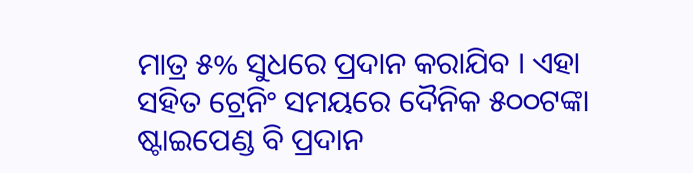ମାତ୍ର ୫% ସୁଧରେ ପ୍ରଦାନ କରାଯିବ । ଏହା ସହିତ ଟ୍ରେନିଂ ସମୟରେ ଦୈନିକ ୫୦୦ଟଙ୍କା ଷ୍ଟାଇପେଣ୍ଡ ବି ପ୍ରଦାନ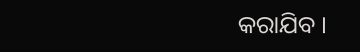କରାଯିବ ।